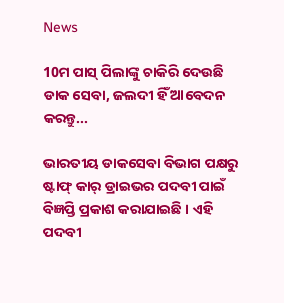News

10ମ ପାସ୍‌ ପିଲାଙ୍କୁ ଚାକିରି ଦେଉଛି ଡାକ ସେବା, ଜଲଦୀ ହିଁ ଆବେଦନ କରନ୍ତୁ...

ଭାରତୀୟ ଡାକସେବା ବିଭାଗ ପକ୍ଷରୁ ଷ୍ଟାଫ୍ କାର୍ ଡ୍ରାଇଭର ପଦବୀ ପାଇଁ ବିଜ୍ଞପ୍ତି ପ୍ରକାଶ କରାଯାଇଛି । ଏହି ପଦବୀ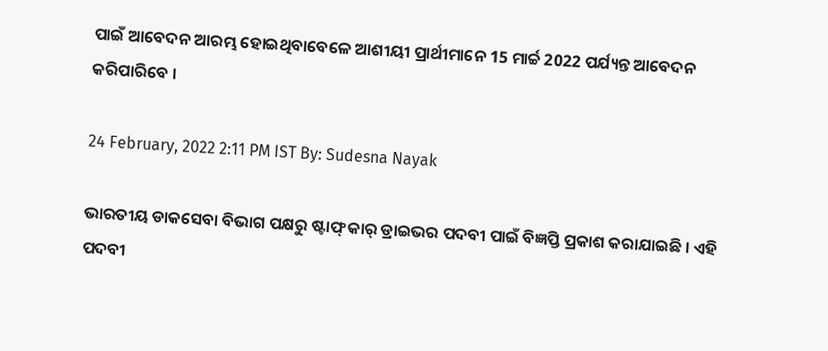ପାଇଁ ଆବେଦନ ଆରମ୍ଭ ହୋଇଥିବାବେଳେ ଆଶୀୟୀ ପ୍ରାର୍ଥୀମାନେ 15 ମାର୍ଚ୍ଚ 2022 ପର୍ଯ୍ୟନ୍ତ ଆବେଦନ କରିପାରିବେ ।

24 February, 2022 2:11 PM IST By: Sudesna Nayak

ଭାରତୀୟ ଡାକସେବା ବିଭାଗ ପକ୍ଷରୁ ଷ୍ଟାଫ୍ କାର୍ ଡ୍ରାଇଭର ପଦବୀ ପାଇଁ ବିଜ୍ଞପ୍ତି ପ୍ରକାଶ କରାଯାଇଛି । ଏହି ପଦବୀ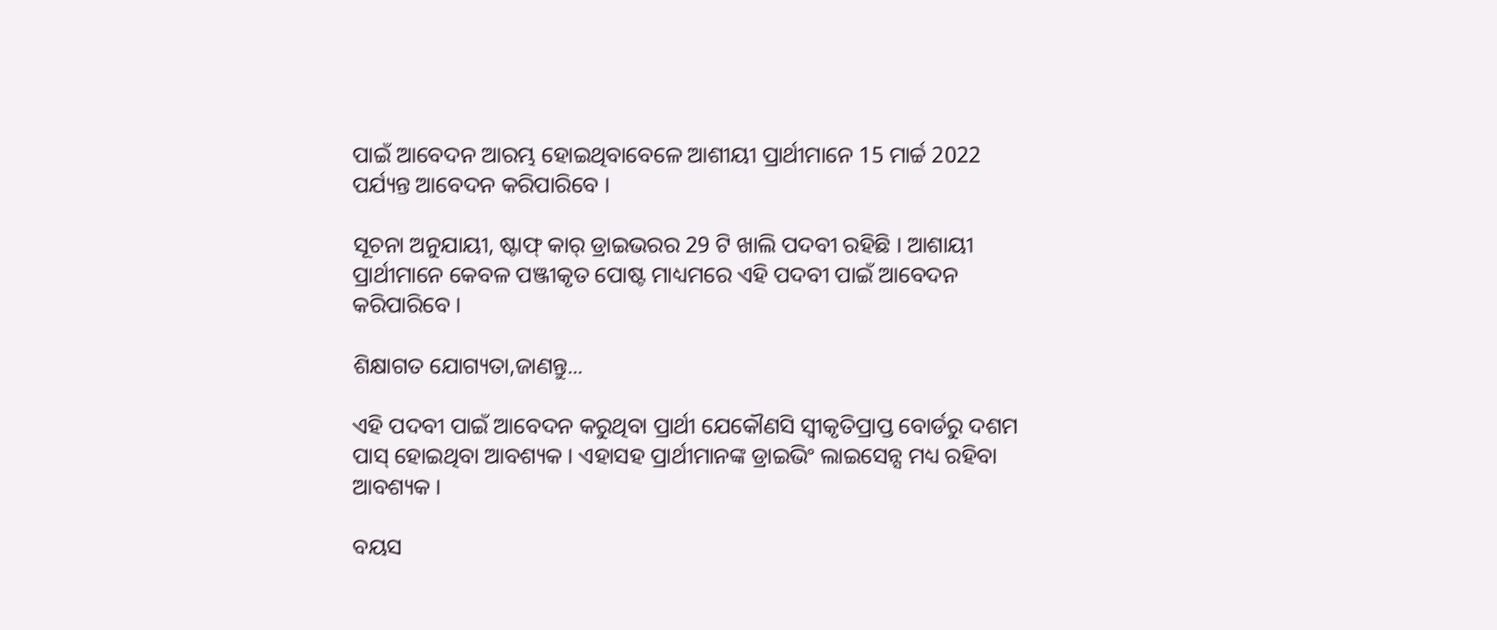ପାଇଁ ଆବେଦନ ଆରମ୍ଭ ହୋଇଥିବାବେଳେ ଆଶୀୟୀ ପ୍ରାର୍ଥୀମାନେ 15 ମାର୍ଚ୍ଚ 2022 ପର୍ଯ୍ୟନ୍ତ ଆବେଦନ କରିପାରିବେ ।

ସୂଚନା ଅନୁଯାୟୀ, ଷ୍ଟାଫ୍ କାର୍ ଡ୍ରାଇଭରର 29 ଟି ଖାଲି ପଦବୀ ରହିଛି । ଆଶାୟୀ ପ୍ରାର୍ଥୀମାନେ କେବଳ ପଞ୍ଜୀକୃତ ପୋଷ୍ଟ ମାଧ୍ୟମରେ ଏହି ପଦବୀ ପାଇଁ ଆବେଦନ କରିପାରିବେ ।

ଶିକ୍ଷାଗତ ଯୋଗ୍ୟତା,ଜାଣନ୍ତୁ...

ଏହି ପଦବୀ ପାଇଁ ଆବେଦନ କରୁଥିବା ପ୍ରାର୍ଥୀ ଯେକୌଣସି ସ୍ୱୀକୃତିପ୍ରାପ୍ତ ବୋର୍ଡରୁ ଦଶମ ପାସ୍ ହୋଇଥିବା ଆବଶ୍ୟକ । ଏହାସହ ପ୍ରାର୍ଥୀମାନଙ୍କ ଡ୍ରାଇଭିଂ ଲାଇସେନ୍ସ ମଧ୍ୟ ରହିବା ଆବଶ୍ୟକ ।

ବୟସ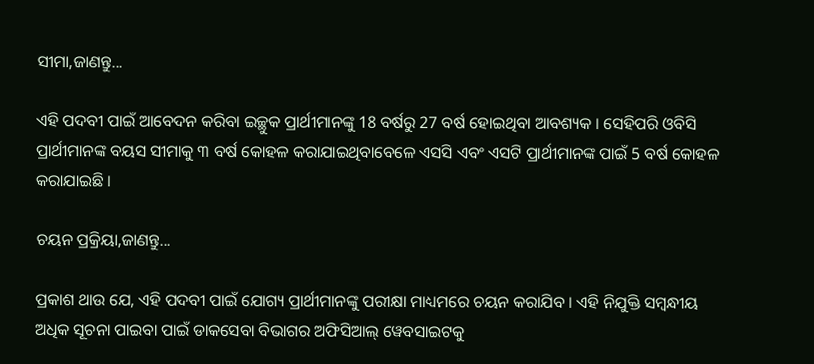ସୀମା,ଜାଣନ୍ତୁ...

ଏହି ପଦବୀ ପାଇଁ ଆବେଦନ କରିବା ଇଚ୍ଛୁକ ପ୍ରାର୍ଥୀମାନଙ୍କୁ 18 ବର୍ଷରୁ 27 ବର୍ଷ ହୋଇଥିବା ଆବଶ୍ୟକ । ସେହିପରି ଓବିସି ପ୍ରାର୍ଥୀମାନଙ୍କ ବୟସ ସୀମାକୁ ୩ ବର୍ଷ କୋହଳ କରାଯାଇଥିବାବେଳେ ଏସସି ଏବଂ ଏସଟି ପ୍ରାର୍ଥୀମାନଙ୍କ ପାଇଁ 5 ବର୍ଷ କୋହଳ କରାଯାଇଛି ।

ଚୟନ ପ୍ରକ୍ରିୟା,ଜାଣନ୍ତୁ...

ପ୍ରକାଶ ଥାଉ ଯେ, ଏହି ପଦବୀ ପାଇଁ ଯୋଗ୍ୟ ପ୍ରାର୍ଥୀମାନଙ୍କୁ ପରୀକ୍ଷା ମାଧ୍ୟମରେ ଚୟନ କରାଯିବ । ଏହି ନିଯୁକ୍ତି ସମ୍ବନ୍ଧୀୟ ଅଧିକ ସୂଚନା ପାଇବା ପାଇଁ ଡାକସେବା ବିଭାଗର ଅଫିସିଆଲ୍ ୱେବସାଇଟକୁ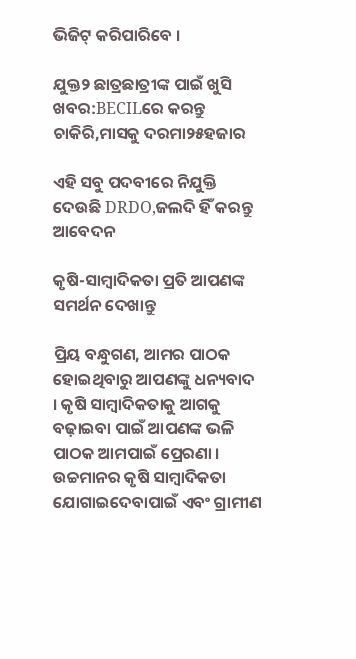ଭିଜିଟ୍‌ କରିପାରିବେ ।

ଯୁକ୍ତ୨ ଛାତ୍ରଛାତ୍ରୀଙ୍କ ପାଇଁ ଖୁସି ଖବର:BECILରେ କରନ୍ତୁ ଚାକିରି,ମାସକୁ ଦରମା୨୫ହଜାର

ଏହି ସବୁ ପଦବୀରେ ନିଯୁକ୍ତି ଦେଉଛି DRDO,ଜଲଦି ହିଁ କରନ୍ତୁ ଆବେଦନ

କୃଷି-ସାମ୍ବାଦିକତା ପ୍ରତି ଆପଣଙ୍କ ସମର୍ଥନ ଦେଖାନ୍ତୁ

ପ୍ରିୟ ବନ୍ଧୁଗଣ, ଆମର ପାଠକ ହୋଇଥିବାରୁ ଆପଣଙ୍କୁ ଧନ୍ୟବାଦ । କୃଷି ସାମ୍ବାଦିକତାକୁ ଆଗକୁ ବଢ଼ାଇବା ପାଇଁ ଆପଣଙ୍କ ଭଳି ପାଠକ ଆମପାଇଁ ପ୍ରେରଣା । ଉଚ୍ଚମାନର କୃଷି ସାମ୍ବାଦିକତା ଯୋଗାଇଦେବାପାଇଁ ଏବଂ ଗ୍ରାମୀଣ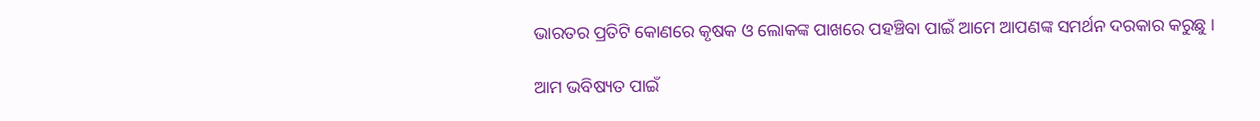ଭାରତର ପ୍ରତିଟି କୋଣରେ କୃଷକ ଓ ଲୋକଙ୍କ ପାଖରେ ପହଞ୍ଚିବା ପାଇଁ ଆମେ ଆପଣଙ୍କ ସମର୍ଥନ ଦରକାର କରୁଛୁ ।

ଆମ ଭବିଷ୍ୟତ ପାଇଁ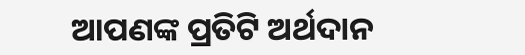ଆପଣଙ୍କ ପ୍ରତିଟି ଅର୍ଥଦାନ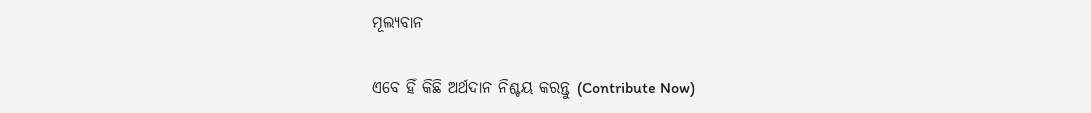ମୂଲ୍ୟବାନ

ଏବେ ହିଁ କିଛି ଅର୍ଥଦାନ ନିଶ୍ଚୟ କରନ୍ତୁ (Contribute Now)